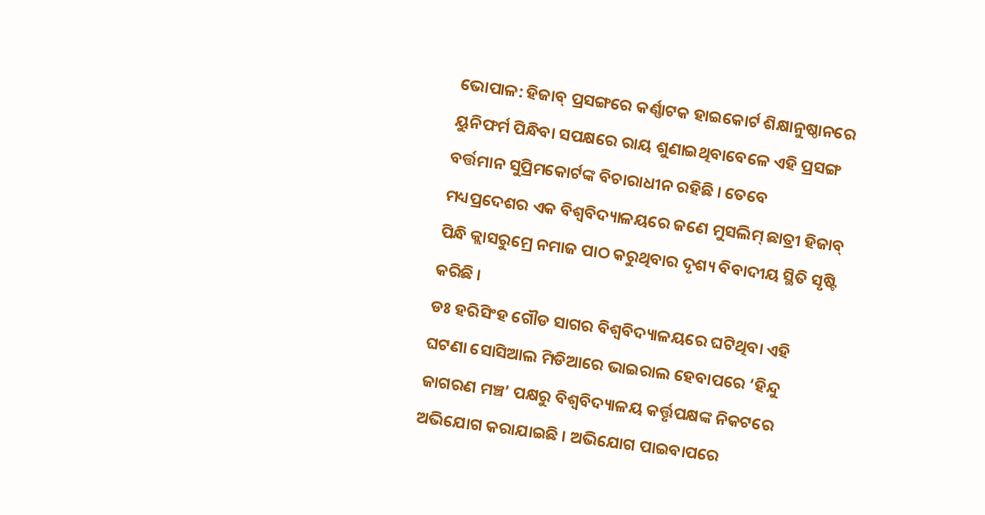ଭୋପାଳ: ହିଜାବ୍ ପ୍ରସଙ୍ଗରେ କର୍ଣ୍ଣାଟକ ହାଇକୋର୍ଟ ଶିକ୍ଷାନୁଷ୍ଠାନରେ ୟୁନିଫର୍ମ ପିନ୍ଧିବା ସପକ୍ଷରେ ରାୟ ଶୁଣାଇଥିବାବେଳେ ଏହି ପ୍ରସଙ୍ଗ ବର୍ତ୍ତମାନ ସୁପ୍ରିମକୋର୍ଟଙ୍କ ବିଚାରାଧୀନ ରହିଛି । ତେବେ ମଧ୍ୟପ୍ରଦେଶର ଏକ ବିଶ୍ୱବିଦ୍ୟାଳୟରେ ଜଣେ ମୁସଲିମ୍ ଛାତ୍ରୀ ହିଜାବ୍ ପିନ୍ଧି କ୍ଲାସରୁମ୍ରେ ନମାଜ ପାଠ କରୁଥିବାର ଦୃଶ୍ୟ ବିବାଦୀୟ ସ୍ଥିତି ସୃଷ୍ଟି କରିଛି ।
ଡଃ ହରିସିଂହ ଗୌଡ ସାଗର ବିଶ୍ୱବିଦ୍ୟାଳୟରେ ଘଟିଥିବା ଏହି ଘଟଣା ସୋସିଆଲ ମିଡିଆରେ ଭାଇରାଲ ହେବାପରେ ‘ହିନ୍ଦୁ ଜାଗରଣ ମଞ୍ଚ’ ପକ୍ଷରୁ ବିଶ୍ୱବିଦ୍ୟାଳୟ କର୍ତ୍ତୃପକ୍ଷଙ୍କ ନିକଟରେ ଅଭିଯୋଗ କରାଯାଇଛି । ଅଭିଯୋଗ ପାଇବାପରେ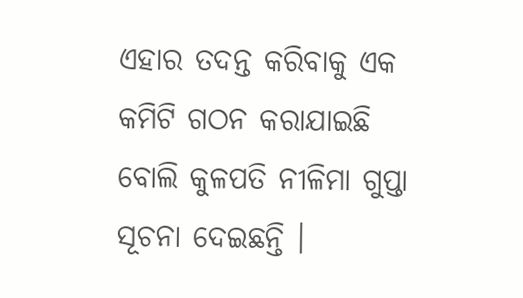ଏହାର ତଦନ୍ତ କରିବାକୁ ଏକ କମିଟି ଗଠନ କରାଯାଇଛି ବୋଲି କୁଳପତି ନୀଳିମା ଗୁପ୍ତା ସୂଚନା ଦେଇଛନ୍ତି ।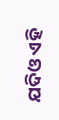ଯଦିଓ ଏହି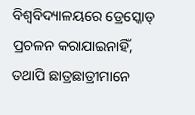ବିଶ୍ୱବିଦ୍ୟାଳୟରେ ଡ୍ରେସ୍କୋଡ୍ ପ୍ରଚଳନ କରାଯାଇନାହିଁ, ତଥାପି ଛାତ୍ରଛାତ୍ରୀମାନେ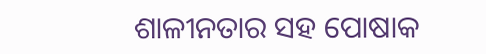ଶାଳୀନତାର ସହ ପୋଷାକ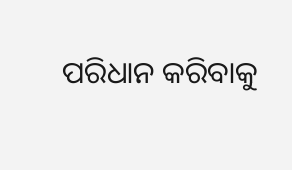ପରିଧାନ କରିବାକୁ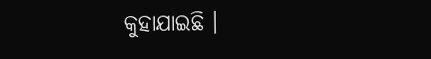କୁହାଯାଇଛି ।